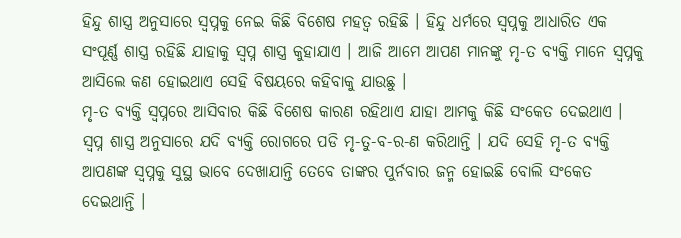ହିନ୍ଦୁ ଶାସ୍ତ୍ର ଅନୁସାରେ ସ୍ଵପ୍ନକୁ ନେଇ କିଛି ବିଶେଷ ମହତ୍ଵ ରହିଛି । ହିନ୍ଦୁ ଧର୍ମରେ ସ୍ଵପ୍ନକୁ ଆଧାରିତ ଏକ ସଂପୂର୍ଣ୍ଣ ଶାସ୍ତ୍ର ରହିଛି ଯାହାକୁ ସ୍ଵପ୍ନ ଶାସ୍ତ୍ର କୁହାଯାଏ । ଆଜି ଆମେ ଆପଣ ମାନଙ୍କୁ ମୃ-ତ ବ୍ୟକ୍ତି ମାନେ ସ୍ଵପ୍ନକୁ ଆସିଲେ କଣ ହୋଇଥାଏ ସେହି ବିଷୟରେ କହିବାକୁ ଯାଉଛୁ ।
ମୃ-ତ ବ୍ୟକ୍ତି ସ୍ଵପ୍ନରେ ଆସିବାର କିଛି ବିଶେଷ କାରଣ ରହିଥାଏ ଯାହା ଆମକୁ କିଛି ସଂକେତ ଦେଇଥାଏ । ସ୍ଵପ୍ନ ଶାସ୍ତ୍ର ଅନୁସାରେ ଯଦି ବ୍ୟକ୍ତି ରୋଗରେ ପଡି ମୃ-ତୁ-ବ-ର-ଣ କରିଥାନ୍ତି । ଯଦି ସେହି ମୃ-ତ ବ୍ୟକ୍ତି ଆପଣଙ୍କ ସ୍ଵପ୍ନକୁ ସୁସ୍ଥ ଭାବେ ଦେଖାଯାନ୍ତି ତେବେ ତାଙ୍କର ପୁର୍ନବାର ଜନ୍ମ ହୋଇଛି ବୋଲି ସଂକେତ ଦେଇଥାନ୍ତି ।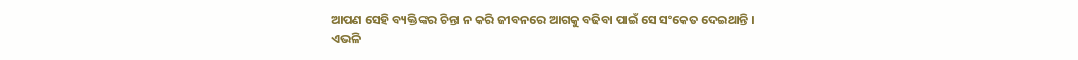ଆପଣ ସେହି ବ୍ୟକ୍ତିଙ୍କର ଚିନ୍ତା ନ କରି ଜୀବନରେ ଆଗକୁ ବଢିବା ପାଇଁ ସେ ସଂକେତ ଦେଇଥାନ୍ତି ।
ଏଭଳି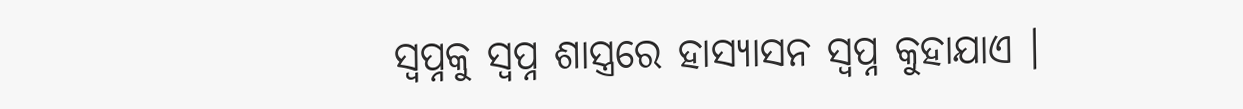ସ୍ଵପ୍ନକୁ ସ୍ଵପ୍ନ ଶାସ୍ତ୍ରରେ ହାସ୍ୟାସନ ସ୍ଵପ୍ନ କୁହାଯାଏ ।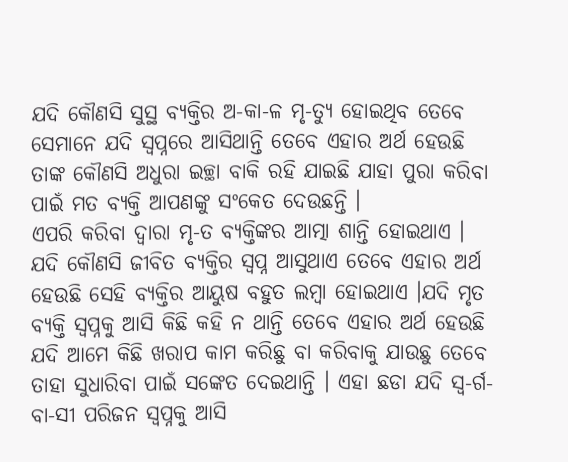ଯଦି କୌଣସି ସୁସ୍ଥ ବ୍ୟକ୍ତିର ଅ-କା-ଳ ମୃ-ତ୍ୟୁ ହୋଇଥିବ ତେବେ ସେମାନେ ଯଦି ସ୍ଵପ୍ନରେ ଆସିଥାନ୍ତି ତେବେ ଏହାର ଅର୍ଥ ହେଉଛି ତାଙ୍କ କୌଣସି ଅଧୁରା ଇଚ୍ଛା ବାକି ରହି ଯାଇଛି ଯାହା ପୁରା କରିବା ପାଇଁ ମତ ବ୍ୟକ୍ତି ଆପଣଙ୍କୁ ସଂକେତ ଦେଉଛନ୍ତି ।
ଏପରି କରିବା ଦ୍ଵାରା ମୃ-ତ ବ୍ୟକ୍ତିଙ୍କର ଆତ୍ମା ଶାନ୍ତି ହୋଇଥାଏ । ଯଦି କୌଣସି ଜୀବିତ ବ୍ୟକ୍ତିର ସ୍ଵପ୍ନ ଆସୁଥାଏ ତେବେ ଏହାର ଅର୍ଥ ହେଉଛି ସେହି ବ୍ୟକ୍ତିର ଆୟୁଷ ବହୁତ ଲମ୍ବା ହୋଇଥାଏ ।ଯଦି ମୃତ ବ୍ୟକ୍ତି ସ୍ଵପ୍ନକୁ ଆସି କିଛି କହି ନ ଥାନ୍ତି ତେବେ ଏହାର ଅର୍ଥ ହେଉଛି ଯଦି ଆମେ କିଛି ଖରାପ କାମ କରିଛୁ ବା କରିବାକୁ ଯାଉଛୁ ତେବେ ତାହା ସୁଧାରିବା ପାଇଁ ସଙ୍କେତ ଦେଇଥାନ୍ତି । ଏହା ଛଡା ଯଦି ସ୍ଵ-ର୍ଗ-ବା-ସୀ ପରିଜନ ସ୍ଵପ୍ନକୁ ଆସି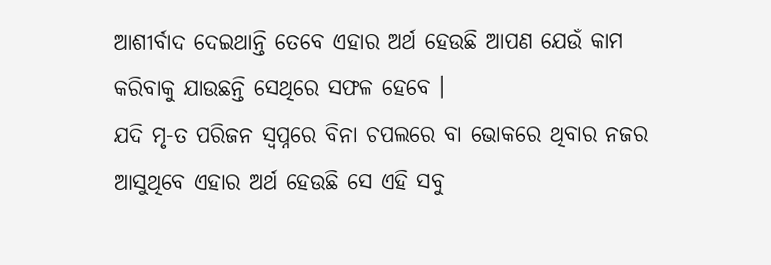ଆଶୀର୍ବାଦ ଦେଇଥାନ୍ତି ତେବେ ଏହାର ଅର୍ଥ ହେଉଛି ଆପଣ ଯେଉଁ କାମ କରିବାକୁ ଯାଉଛନ୍ତି ସେଥିରେ ସଫଳ ହେବେ ।
ଯଦି ମୃ-ତ ପରିଜନ ସ୍ଵପ୍ନରେ ବିନା ଚପଲରେ ବା ଭୋକରେ ଥିବାର ନଜର ଆସୁଥିବେ ଏହାର ଅର୍ଥ ହେଉଛି ସେ ଏହି ସବୁ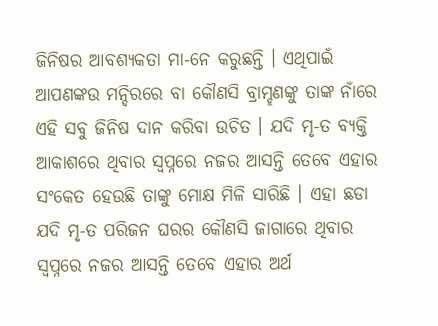ଜିନିଷର ଆବଶ୍ୟକତା ମା-ନେ କରୁଛନ୍ତି । ଏଥିପାଇଁ ଆପଣଙ୍କଉ ମନ୍ଦିରରେ ବା କୌଣସି ବ୍ରାମ୍ହଣଙ୍କୁ ତାଙ୍କ ନାଁରେ ଏହି ସବୁ ଜିନିଷ ଦାନ କରିବା ଉଚିତ । ଯଦି ମୃ-ତ ବ୍ୟକ୍ତି ଆକାଶରେ ଥିବାର ସ୍ଵପ୍ନରେ ନଜର ଆସନ୍ତି ତେବେ ଏହାର ସଂକେତ ହେଉଛି ତାଙ୍କୁ ମୋକ୍ଷ ମିଳି ସାରିଛି । ଏହା ଛଡା ଯଦି ମୃ-ତ ପରିଜନ ଘରର କୌଣସି ଜାଗାରେ ଥିବାର ସ୍ଵପ୍ନରେ ନଜର ଆସନ୍ତି ତେବେ ଏହାର ଅର୍ଥ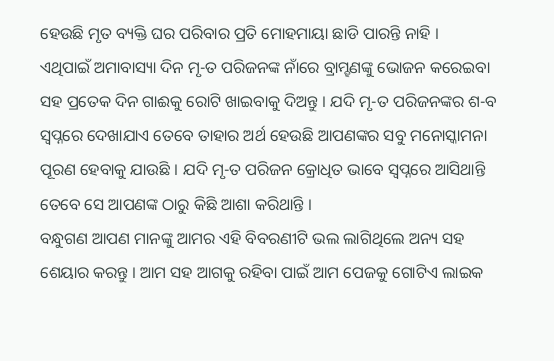ହେଉଛି ମୃତ ବ୍ୟକ୍ତି ଘର ପରିବାର ପ୍ରତି ମୋହମାୟା ଛାଡି ପାରନ୍ତି ନାହି ।
ଏଥିପାଇଁ ଅମାବାସ୍ୟା ଦିନ ମୃ-ତ ପରିଜନଙ୍କ ନାଁରେ ବ୍ରାମ୍ହଣଙ୍କୁ ଭୋଜନ କରେଇବା ସହ ପ୍ରତେକ ଦିନ ଗାଈକୁ ରୋଟି ଖାଇବାକୁ ଦିଅନ୍ତୁ । ଯଦି ମୃ-ତ ପରିଜନଙ୍କର ଶ-ବ ସ୍ଵପ୍ନରେ ଦେଖାଯାଏ ତେବେ ତାହାର ଅର୍ଥ ହେଉଛି ଆପଣଙ୍କର ସବୁ ମନୋସ୍କାମନା ପୂରଣ ହେବାକୁ ଯାଉଛି । ଯଦି ମୃ-ତ ପରିଜନ କ୍ରୋଧିତ ଭାବେ ସ୍ଵପ୍ନରେ ଆସିଥାନ୍ତି ତେବେ ସେ ଆପଣଙ୍କ ଠାରୁ କିଛି ଆଶା କରିଥାନ୍ତି ।
ବନ୍ଧୁଗଣ ଆପଣ ମାନଙ୍କୁ ଆମର ଏହି ବିବରଣୀଟି ଭଲ ଲାଗିଥିଲେ ଅନ୍ୟ ସହ ଶେୟାର କରନ୍ତୁ । ଆମ ସହ ଆଗକୁ ରହିବା ପାଇଁ ଆମ ପେଜକୁ ଗୋଟିଏ ଲାଇକ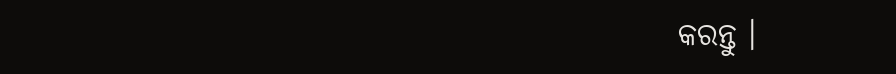କରନ୍ତୁ ।